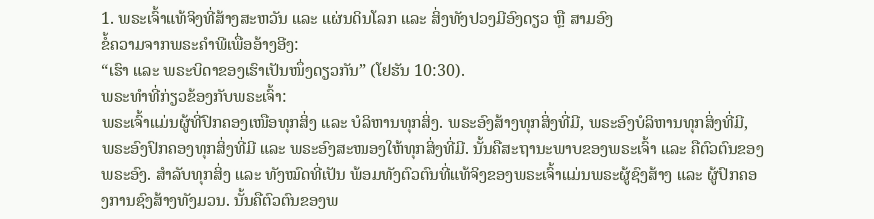1. ພຣະເຈົ້າແທ້ຈິງທີ່ສ້າງສະຫວັນ ແລະ ແຜ່ນດິນໂລກ ແລະ ສິ່ງທັງປວງມີອົງດຽວ ຫຼື ສາມອົງ
ຂໍ້ຄວາມຈາກພຣະຄໍາພີເພື່ອອ້າງອີງ:
“ເຮົາ ແລະ ພຣະບິດາຂອງເຮົາເປັນໜຶ່ງດຽວກັນ” (ໂຢຮັນ 10:30).
ພຣະທຳທີ່ກ່ຽວຂ້ອງກັບພຣະເຈົ້າ:
ພຣະເຈົ້າແມ່ນຜູ້ທີ່ປົກຄອງເໜືອທຸກສິ່ງ ແລະ ບໍລິຫານທຸກສິ່ງ. ພຣະອົງສ້າງທຸກສິ່ງທີ່ມີ, ພຣະອົງບໍລິຫານທຸກສິ່ງທີ່ມີ, ພຣະອົງປົກຄອງທຸກສິ່ງທີ່ມີ ແລະ ພຣະອົງສະໜອງໃຫ້ທຸກສິ່ງທີ່ມີ. ນັ້ນຄືສະຖານະພາບຂອງພຣະເຈົ້າ ແລະ ຄືຕົວຕົນຂອງພຣະອົງ. ສຳລັບທຸກສິ່ງ ແລະ ທັງໝົດທີ່ເປັນ ພ້ອມທັງຕົວຕົນທີ່ແທ້ຈິງຂອງພຣະເຈົ້າແມ່ນພຣະຜູ້ຊົງສ້າງ ແລະ ຜູ້ປົກຄອງການຊົງສ້າງທັງມວນ. ນັ້ນຄືຕົວຕົນຂອງພ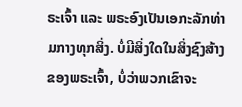ຣະເຈົ້າ ແລະ ພຣະອົງເປັນເອກະລັກທ່າມກາງທຸກສິ່ງ. ບໍ່ມີສິ່ງໃດໃນສິ່ງຊົງສ້າງຂອງພຣະເຈົ້າ, ບໍ່ວ່າພວກເຂົາຈະ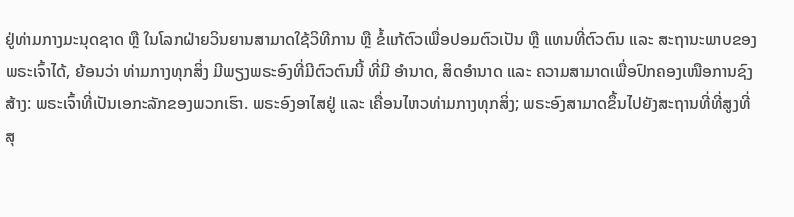ຢູ່ທ່າມກາງມະນຸດຊາດ ຫຼື ໃນໂລກຝ່າຍວິນຍານສາມາດໃຊ້ວິທີການ ຫຼື ຂໍ້ແກ້ຕົວເພື່ອປອມຕົວເປັນ ຫຼື ແທນທີ່ຕົວຕົນ ແລະ ສະຖານະພາບຂອງພຣະເຈົ້າໄດ້, ຍ້ອນວ່າ ທ່າມກາງທຸກສິ່ງ ມີພຽງພຣະອົງທີ່ມີຕົວຕົນນີ້ ທີ່ມີ ອຳນາດ, ສິດອຳນາດ ແລະ ຄວາມສາມາດເພື່ອປົກຄອງເໜືອການຊົງສ້າງ: ພຣະເຈົ້າທີ່ເປັນເອກະລັກຂອງພວກເຮົາ. ພຣະອົງອາໄສຢູ່ ແລະ ເຄື່ອນໄຫວທ່າມກາງທຸກສິ່ງ; ພຣະອົງສາມາດຂຶ້ນໄປຍັງສະຖານທີ່ທີ່ສູງທີ່ສຸ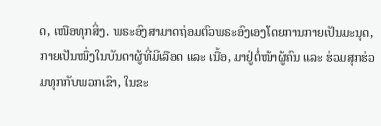ດ, ເໜືອທຸກສິ່ງ. ພຣະອົງສາມາດຖ່ອມຕົວພຣະອົງເອງໂດຍການກາຍເປັນມະນຸດ, ກາຍເປັນໜຶ່ງໃນບັນດາຜູ້ທີ່ມີເລືອດ ແລະ ເນື້ອ, ມາຢູ່ຕໍ່ໜ້າຜູ້ຄົນ ແລະ ຮ່ວມສຸກຮ່ວມທຸກກັບພວກເຂົາ, ໃນຂະ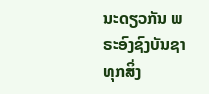ນະດຽວກັນ ພຣະອົງຊົງບັນຊາທຸກສິ່ງ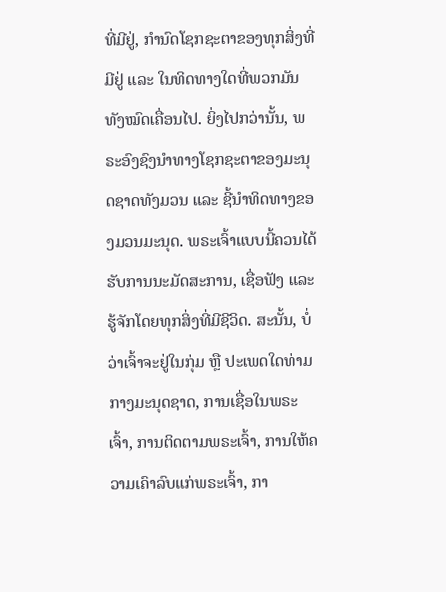ທີ່ມີຢູ່, ກຳນົດໂຊກຊະຕາຂອງທຸກສິ່ງທີ່ມີຢູ່ ແລະ ໃນທິດທາງໃດທີ່ພວກມັນທັງໝົດເຄື່ອນໄປ. ຍິ່ງໄປກວ່ານັ້ນ, ພຣະອົງຊົງນຳທາງໂຊກຊະຕາຂອງມະນຸດຊາດທັງມວນ ແລະ ຊີ້ນຳທິດທາງຂອງມວນມະນຸດ. ພຣະເຈົ້າແບບນີ້ຄວນໄດ້ຮັບການນະມັດສະການ, ເຊື່ອຟັງ ແລະ ຮູ້ຈັກໂດຍທຸກສິ່ງທີ່ມີຊີວິດ. ສະນັ້ນ, ບໍ່ວ່າເຈົ້າຈະຢູ່ໃນກຸ່ມ ຫຼື ປະເພດໃດທ່າມກາງມະນຸດຊາດ, ການເຊື່ອໃນພຣະເຈົ້າ, ການຕິດຕາມພຣະເຈົ້າ, ການໃຫ້ຄວາມເຄົາລົບແກ່ພຣະເຈົ້າ, ກາ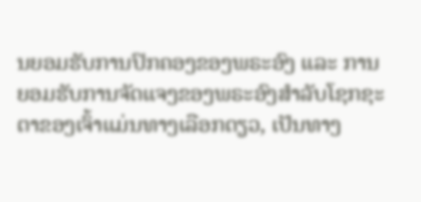ນຍອມຮັບການປົກຄອງຂອງພຣະອົງ ແລະ ການຍອມຮັບການຈັດແຈງຂອງພຣະອົງສຳລັບໂຊກຊະຕາຂອງເຈົ້າແມ່ນທາງເລືອກດຽວ, ເປັນທາງ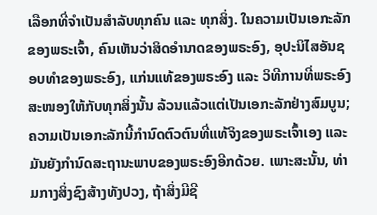ເລືອກທີ່ຈຳເປັນສຳລັບທຸກຄົນ ແລະ ທຸກສິ່ງ. ໃນຄວາມເປັນເອກະລັກຂອງພຣະເຈົ້າ, ຄົນເຫັນວ່າສິດອຳນາດຂອງພຣະອົງ, ອຸປະນິໄສອັນຊອບທຳຂອງພຣະອົງ, ແກ່ນແທ້ຂອງພຣະອົງ ແລະ ວິທີການທີ່ພຣະອົງສະໜອງໃຫ້ກັບທຸກສິ່ງນັ້ນ ລ້ວນແລ້ວແຕ່ເປັນເອກະລັກຢ່າງສົມບູນ; ຄວາມເປັນເອກະລັກນີ້ກຳນົດຕົວຕົນທີ່ແທ້ຈິງຂອງພຣະເຈົ້າເອງ ແລະ ມັນຍັງກຳນົດສະຖານະພາບຂອງພຣະອົງອີກດ້ວຍ. ເພາະສະນັ້ນ, ທ່າມກາງສິ່ງຊົງສ້າງທັງປວງ, ຖ້າສິ່ງມີຊີ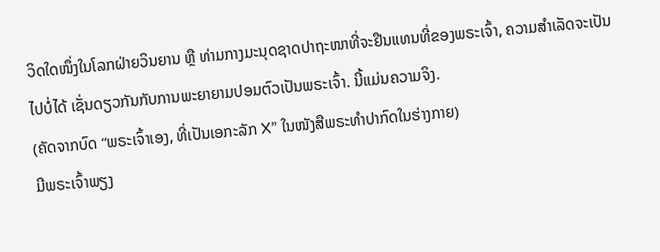ວິດໃດໜຶ່ງໃນໂລກຝ່າຍວິນຍານ ຫຼື ທ່າມກາງມະນຸດຊາດປາຖະໜາທີ່ຈະຢືນແທນທີ່ຂອງພຣະເຈົ້າ, ຄວາມສຳເລັດຈະເປັນໄປບໍ່ໄດ້ ເຊັ່ນດຽວກັນກັບການພະຍາຍາມປອມຕົວເປັນພຣະເຈົ້າ. ນີ້ແມ່ນຄວາມຈິງ.
(ຄັດຈາກບົດ “ພຣະເຈົ້າເອງ, ທີ່ເປັນເອກະລັກ X” ໃນໜັງສືພຣະທໍາປາກົດໃນຮ່າງກາຍ)
ມີພຣະເຈົ້າພຽງ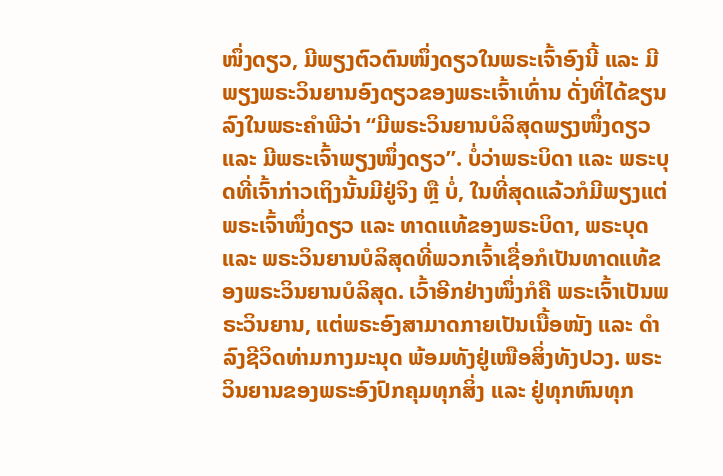ໜຶ່ງດຽວ, ມີພຽງຕົວຕົນໜຶ່ງດຽວໃນພຣະເຈົ້າອົງນີ້ ແລະ ມີພຽງພຣະວິນຍານອົງດຽວຂອງພຣະເຈົ້າເທົ່ານ ດັ່ງທີ່ໄດ້ຂຽນລົງໃນພຣະຄຳພີວ່າ “ມີພຣະວິນຍານບໍລິສຸດພຽງໜຶ່ງດຽວ ແລະ ມີພຣະເຈົ້າພຽງໜຶ່ງດຽວ”. ບໍ່ວ່າພຣະບິດາ ແລະ ພຣະບຸດທີ່ເຈົ້າກ່າວເຖິງນັ້ນມີຢູ່ຈິງ ຫຼື ບໍ່, ໃນທີ່ສຸດແລ້ວກໍມີພຽງແຕ່ພຣະເຈົ້າໜຶ່ງດຽວ ແລະ ທາດແທ້ຂອງພຣະບິດາ, ພຣະບຸດ ແລະ ພຣະວິນຍານບໍລິສຸດທີ່ພວກເຈົ້າເຊື່ອກໍເປັນທາດແທ້ຂອງພຣະວິນຍານບໍລິສຸດ. ເວົ້າອີກຢ່າງໜຶ່ງກໍຄື ພຣະເຈົ້າເປັນພຣະວິນຍານ, ແຕ່ພຣະອົງສາມາດກາຍເປັນເນື້ອໜັງ ແລະ ດຳລົງຊີວິດທ່າມກາງມະນຸດ ພ້ອມທັງຢູ່ເໜືອສິ່ງທັງປວງ. ພຣະວິນຍານຂອງພຣະອົງປົກຄຸມທຸກສິ່ງ ແລະ ຢູ່ທຸກຫົນທຸກ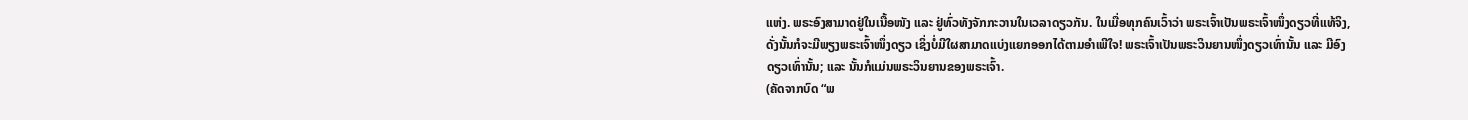ແຫ່ງ. ພຣະອົງສາມາດຢູ່ໃນເນື້ອໜັງ ແລະ ຢູ່ທົ່ວທັງຈັກກະວານໃນເວລາດຽວກັນ. ໃນເມື່ອທຸກຄົນເວົ້າວ່າ ພຣະເຈົ້າເປັນພຣະເຈົ້າໜຶ່ງດຽວທີ່ແທ້ຈິງ, ດັ່ງນັ້ນກໍຈະມີພຽງພຣະເຈົ້າໜຶ່ງດຽວ ເຊິ່ງບໍ່ມີໃຜສາມາດແບ່ງແຍກອອກໄດ້ຕາມອຳເພີໃຈ! ພຣະເຈົ້າເປັນພຣະວິນຍານໜຶ່ງດຽວເທົ່ານັ້ນ ແລະ ມີອົງດຽວເທົ່ານັ້ນ; ແລະ ນັ້ນກໍແມ່ນພຣະວິນຍານຂອງພຣະເຈົ້າ.
(ຄັດຈາກບົດ “ພ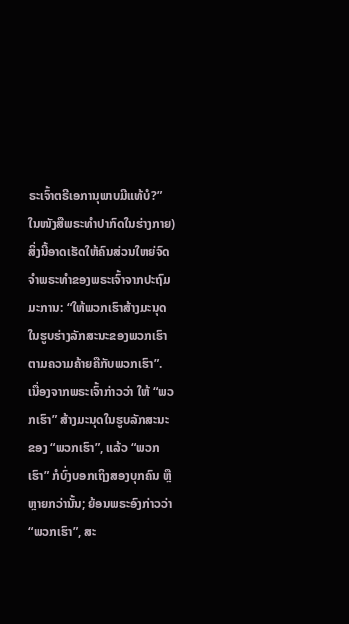ຣະເຈົ້າຕຣີເອການຸພາບມີແທ້ບໍ?” ໃນໜັງສືພຣະທໍາປາກົດໃນຮ່າງກາຍ)
ສິ່ງນີ້ອາດເຮັດໃຫ້ຄົນສ່ວນໃຫຍ່ຈົດຈຳພຣະທຳຂອງພຣະເຈົ້າຈາກປະຖົມມະການ: “ໃຫ້ພວກເຮົາສ້າງມະນຸດໃນຮູບຮ່າງລັກສະນະຂອງພວກເຮົາ ຕາມຄວາມຄ້າຍຄືກັບພວກເຮົາ”. ເນື່ອງຈາກພຣະເຈົ້າກ່າວວ່າ ໃຫ້ “ພວກເຮົາ” ສ້າງມະນຸດໃນຮູບລັກສະນະຂອງ “ພວກເຮົາ”, ແລ້ວ “ພວກເຮົາ” ກໍບົ່ງບອກເຖິງສອງບຸກຄົນ ຫຼື ຫຼາຍກວ່ານັ້ນ; ຍ້ອນພຣະອົງກ່າວວ່າ “ພວກເຮົາ”, ສະ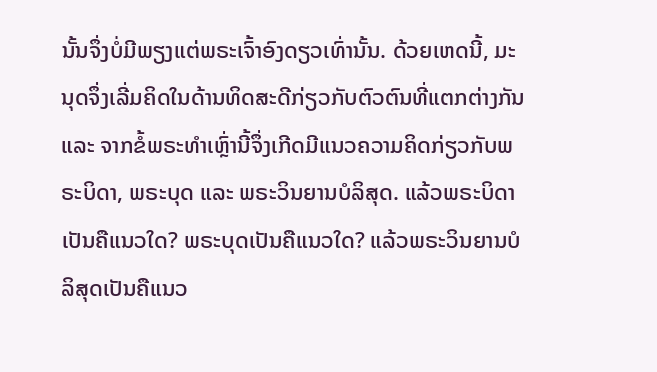ນັ້ນຈຶ່ງບໍ່ມີພຽງແຕ່ພຣະເຈົ້າອົງດຽວເທົ່ານັ້ນ. ດ້ວຍເຫດນີ້, ມະນຸດຈຶ່ງເລີ່ມຄິດໃນດ້ານທິດສະດີກ່ຽວກັບຕົວຕົນທີ່ແຕກຕ່າງກັນ ແລະ ຈາກຂໍ້ພຣະທຳເຫຼົ່ານີ້ຈຶ່ງເກີດມີແນວຄວາມຄິດກ່ຽວກັບພຣະບິດາ, ພຣະບຸດ ແລະ ພຣະວິນຍານບໍລິສຸດ. ແລ້ວພຣະບິດາເປັນຄືແນວໃດ? ພຣະບຸດເປັນຄືແນວໃດ? ແລ້ວພຣະວິນຍານບໍລິສຸດເປັນຄືແນວ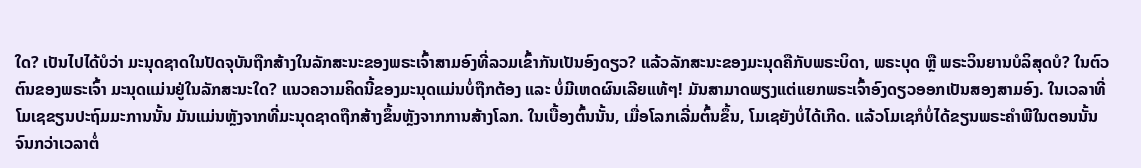ໃດ? ເປັນໄປໄດ້ບໍວ່າ ມະນຸດຊາດໃນປັດຈຸບັນຖືກສ້າງໃນລັກສະນະຂອງພຣະເຈົ້າສາມອົງທີ່ລວມເຂົ້າກັນເປັນອົງດຽວ? ແລ້ວລັກສະນະຂອງມະນຸດຄືກັບພຣະບິດາ, ພຣະບຸດ ຫຼື ພຣະວິນຍານບໍລິສຸດບໍ? ໃນຕົວຕົນຂອງພຣະເຈົ້າ ມະນຸດແມ່ນຢູ່ໃນລັກສະນະໃດ? ແນວຄວາມຄິດນີ້ຂອງມະນຸດແມ່ນບໍ່ຖືກຕ້ອງ ແລະ ບໍ່ມີເຫດຜົນເລີຍແທ້ໆ! ມັນສາມາດພຽງແຕ່ແຍກພຣະເຈົ້າອົງດຽວອອກເປັນສອງສາມອົງ. ໃນເວລາທີ່ໂມເຊຂຽນປະຖົມມະການນັ້ນ ມັນແມ່ນຫຼັງຈາກທີ່ມະນຸດຊາດຖືກສ້າງຂຶ້ນຫຼັງຈາກການສ້າງໂລກ. ໃນເບື້ອງຕົ້ນນັ້ນ, ເມື່ອໂລກເລີ່ມຕົ້ນຂຶ້ນ, ໂມເຊຍັງບໍ່ໄດ້ເກີດ. ແລ້ວໂມເຊກໍບໍ່ໄດ້ຂຽນພຣະຄຳພີໃນຕອນນັ້ນ ຈົນກວ່າເວລາຕໍ່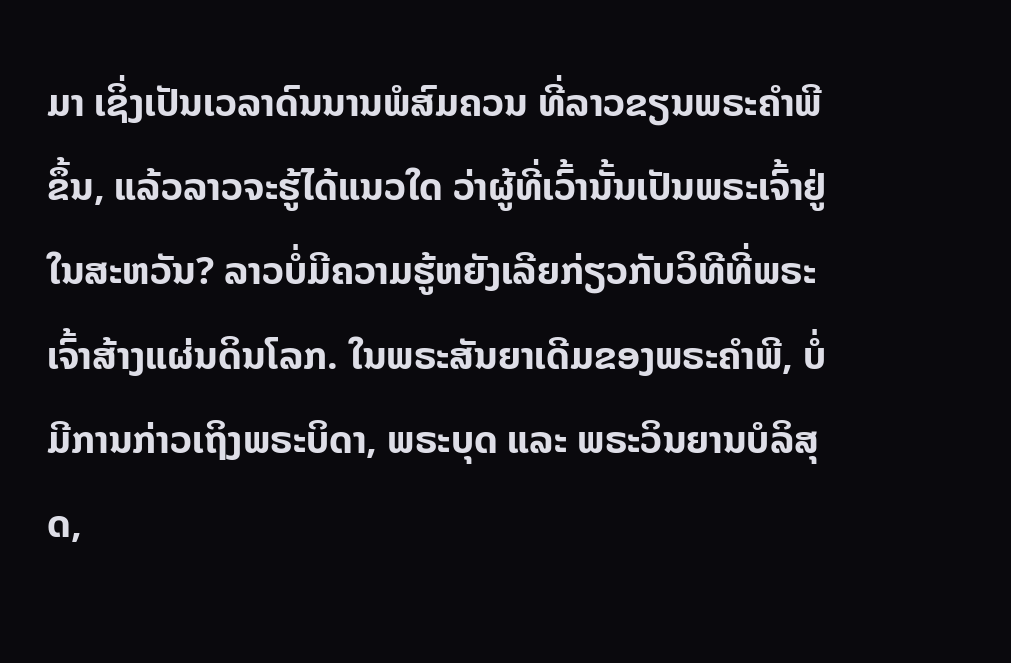ມາ ເຊິ່ງເປັນເວລາດົນນານພໍສົມຄວນ ທີ່ລາວຂຽນພຣະຄໍາພີຂຶ້ນ, ແລ້ວລາວຈະຮູ້ໄດ້ແນວໃດ ວ່າຜູ້ທີ່ເວົ້ານັ້ນເປັນພຣະເຈົ້າຢູ່ໃນສະຫວັນ? ລາວບໍ່ມີຄວາມຮູ້ຫຍັງເລີຍກ່ຽວກັບວິທີທີ່ພຣະເຈົ້າສ້າງແຜ່ນດິນໂລກ. ໃນພຣະສັນຍາເດີມຂອງພຣະຄຳພີ, ບໍ່ມີການກ່າວເຖິງພຣະບິດາ, ພຣະບຸດ ແລະ ພຣະວິນຍານບໍລິສຸດ,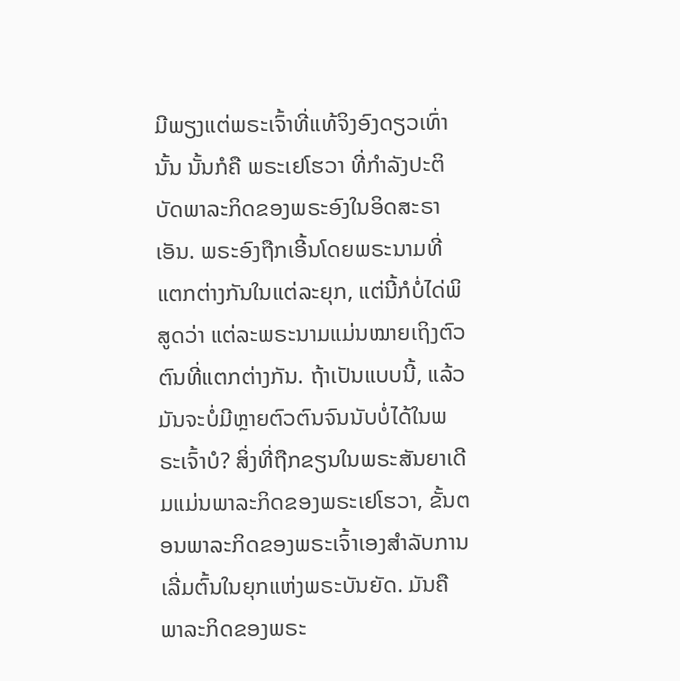ມີພຽງແຕ່ພຣະເຈົ້າທີ່ແທ້ຈິງອົງດຽວເທົ່ານັ້ນ ນັ້ນກໍຄື ພຣະເຢໂຮວາ ທີ່ກຳລັງປະຕິບັດພາລະກິດຂອງພຣະອົງໃນອິດສະຣາເອັນ. ພຣະອົງຖືກເອີ້ນໂດຍພຣະນາມທີ່ແຕກຕ່າງກັນໃນແຕ່ລະຍຸກ, ແຕ່ນີ້ກໍບໍ່ໄດ່ພິສູດວ່າ ແຕ່ລະພຣະນາມແມ່ນໝາຍເຖິງຕົວຕົນທີ່ແຕກຕ່າງກັນ. ຖ້າເປັນແບບນີ້, ແລ້ວມັນຈະບໍ່ມີຫຼາຍຕົວຕົນຈົນນັບບໍ່ໄດ້ໃນພຣະເຈົ້າບໍ? ສິ່ງທີ່ຖືກຂຽນໃນພຣະສັນຍາເດີມແມ່ນພາລະກິດຂອງພຣະເຢໂຮວາ, ຂັ້ນຕອນພາລະກິດຂອງພຣະເຈົ້າເອງສຳລັບການເລີ່ມຕົ້ນໃນຍຸກແຫ່ງພຣະບັນຍັດ. ມັນຄືພາລະກິດຂອງພຣະ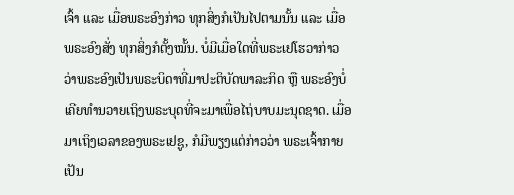ເຈົ້າ ແລະ ເມື່ອພຣະອົງກ່າວ ທຸກສິ່ງກໍເປັນໄປຕາມນັ້ນ ແລະ ເມື່ອພຣະອົງສັ່ງ ທຸກສິ່ງກໍຕັ້ງໝັ້ນ. ບໍ່ມີເມື່ອໃດທີ່ພຣະເຢໂຮວາກ່າວວ່າພຣະອົງເປັນພຣະບິດາທີ່ມາປະຕິບັດພາລະກິດ ຫຼື ພຣະອົງບໍ່ເຄີຍທຳນວາຍເຖິງພຣະບຸດທີ່ຈະມາເພື່ອໄຖ່ບາບມະນຸດຊາດ. ເມື່ອມາເຖິງເວລາຂອງພຣະເຢຊູ, ກໍມີພຽງແຕ່ກ່າວວ່າ ພຣະເຈົ້າກາຍເປັນ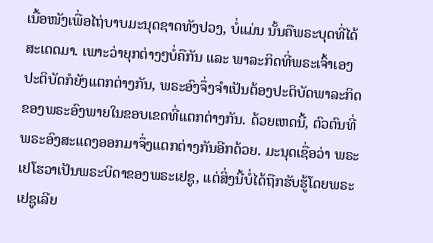ເນື້ອໜັງເພື່ອໄຖ່ບາບມະນຸດຊາດທັງປວງ, ບໍ່ແມ່ນ ນັ້ນຄືພຣະບຸດທີ່ໄດ້ສະເດດມາ. ເພາະວ່າຍຸກຕ່າງໆບໍ່ຄືກັນ ແລະ ພາລະກິດທີ່ພຣະເຈົ້າເອງປະຕິບັດກໍຍັງແຕກຕ່າງກັນ, ພຣະອົງຈຶ່ງຈຳເປັນຕ້ອງປະຕິບັດພາລະກິດຂອງພຣະອົງພາຍໃນຂອບເຂດທີ່ແຕກຕ່າງກັນ. ດ້ວຍເຫດນີ້, ຕົວຕົນທີ່ພຣະອົງສະແດງອອກມາຈຶ່ງແຕກຕ່າງກັນອີກດ້ວຍ. ມະນຸດເຊື່ອວ່າ ພຣະເຢໂຮວາເປັນພຣະບິດາຂອງພຣະເຢຊູ, ແຕ່ສິ່ງນີ້ບໍ່ໄດ້ຖືກຮັບຮູ້ໂດຍພຣະເຢຊູເລີຍ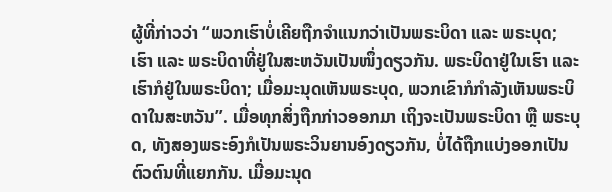ຜູ້ທີ່ກ່າວວ່າ “ພວກເຮົາບໍ່ເຄີຍຖືກຈຳແນກວ່າເປັນພຣະບິດາ ແລະ ພຣະບຸດ; ເຮົາ ແລະ ພຣະບິດາທີ່ຢູ່ໃນສະຫວັນເປັນໜຶ່ງດຽວກັນ. ພຣະບິດາຢູ່ໃນເຮົາ ແລະ ເຮົາກໍຢູ່ໃນພຣະບິດາ; ເມື່ອມະນຸດເຫັນພຣະບຸດ, ພວກເຂົາກໍກຳລັງເຫັນພຣະບິດາໃນສະຫວັນ”. ເມື່ອທຸກສິ່ງຖືກກ່າວອອກມາ ເຖິງຈະເປັນພຣະບິດາ ຫຼື ພຣະບຸດ, ທັງສອງພຣະອົງກໍເປັນພຣະວິນຍານອົງດຽວກັນ, ບໍ່ໄດ້ຖືກແບ່ງອອກເປັນຕົວຕົນທີ່ແຍກກັນ. ເມື່ອມະນຸດ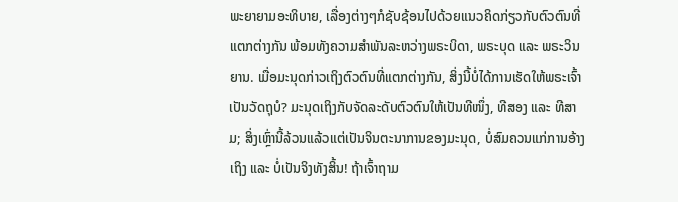ພະຍາຍາມອະທິບາຍ, ເລື່ອງຕ່າງໆກໍຊັບຊ້ອນໄປດ້ວຍແນວຄິດກ່ຽວກັບຕົວຕົນທີ່ແຕກຕ່າງກັນ ພ້ອມທັງຄວາມສຳພັນລະຫວ່າງພຣະບິດາ, ພຣະບຸດ ແລະ ພຣະວິນຍານ. ເມື່ອມະນຸດກ່າວເຖິງຕົວຕົນທີ່ແຕກຕ່າງກັນ, ສິ່ງນີ້ບໍ່ໄດ້ການເຮັດໃຫ້ພຣະເຈົ້າເປັນວັດຖຸບໍ? ມະນຸດເຖິງກັບຈັດລະດັບຕົວຕົນໃຫ້ເປັນທີໜຶ່ງ, ທີສອງ ແລະ ທີສາມ; ສິ່ງເຫຼົ່ານີ້ລ້ວນແລ້ວແຕ່ເປັນຈິນຕະນາການຂອງມະນຸດ, ບໍ່ສົມຄວນແກ່ການອ້າງເຖິງ ແລະ ບໍ່ເປັນຈິງທັງສິ້ນ! ຖ້າເຈົ້າຖາມ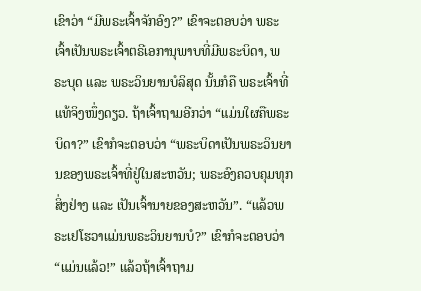ເຂົາວ່າ “ມີພຣະເຈົ້າຈັກອົງ?” ເຂົາຈະຕອບວ່າ ພຣະເຈົ້າເປັນພຣະເຈົ້າຕຣີເອການຸພາບທີ່ມີພຣະບິດາ, ພຣະບຸດ ແລະ ພຣະວິນຍານບໍລິສຸດ ນັ້ນກໍຄື ພຣະເຈົ້າທີ່ແທ້ຈິງໜຶ່ງດຽວ. ຖ້າເຈົ້າຖາມອີກວ່າ “ແມ່ນໃຜຄືພຣະບິດາ?” ເຂົາກໍຈະຕອບວ່າ “ພຣະບິດາເປັນພຣະວິນຍານຂອງພຣະເຈົ້າທີ່ຢູ່ໃນສະຫວັນ; ພຣະອົງຄວບຄຸມທຸກສິ່ງຢ່າງ ແລະ ເປັນເຈົ້ານາຍຂອງສະຫວັນ”. “ແລ້ວພຣະເຢໂຮວາແມ່ນພຣະວິນຍານບໍ?” ເຂົາກໍຈະຕອບວ່າ “ແມ່ນແລ້ວ!” ແລ້ວຖ້າເຈົ້າຖາມ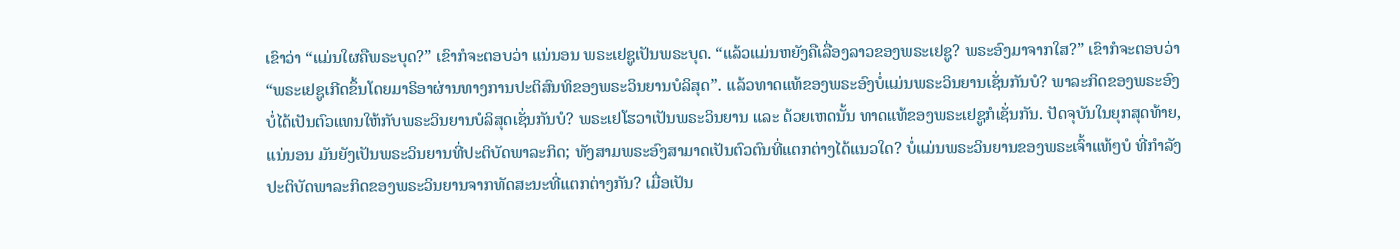ເຂົາວ່າ “ແມ່ນໃຜຄືພຣະບຸດ?” ເຂົາກໍຈະຕອບວ່າ ແນ່ນອນ ພຣະເຢຊູເປັນພຣະບຸດ. “ແລ້ວແມ່ນຫຍັງຄືເລື່ອງລາວຂອງພຣະເຢຊູ? ພຣະອົງມາຈາກໃສ?” ເຂົາກໍຈະຕອບວ່າ “ພຣະເຢຊູເກີດຂຶ້ນໂດຍມາຣິອາຜ່ານທາງການປະຕິສົນທິຂອງພຣະວິນຍານບໍລິສຸດ”. ແລ້ວທາດແທ້ຂອງພຣະອົງບໍ່ແມ່ນພຣະວິນຍານເຊັ່ນກັນບໍ? ພາລະກິດຂອງພຣະອົງບໍ່ໄດ້ເປັນຕົວແທນໃຫ້ກັບພຣະວິນຍານບໍລິສຸດເຊັ່ນກັນບໍ? ພຣະເຢໂຮວາເປັນພຣະວິນຍານ ແລະ ດ້ວຍເຫດນັ້ນ ທາດແທ້ຂອງພຣະເຢຊູກໍເຊັ່ນກັນ. ປັດຈຸບັນໃນຍຸກສຸດທ້າຍ, ແນ່ນອນ ມັນຍັງເປັນພຣະວິນຍານທີ່ປະຕິບັດພາລະກິດ; ທັງສາມພຣະອົງສາມາດເປັນຕົວຕົນທີ່ແຕກຕ່າງໄດ້ແນວໃດ? ບໍ່ແມ່ນພຣະວິນຍານຂອງພຣະເຈົ້າແທ້ໆບໍ ທີ່ກຳລັງປະຕິບັດພາລະກິດຂອງພຣະວິນຍານຈາກທັດສະນະທີ່ແຕກຕ່າງກັນ? ເມື່ອເປັນ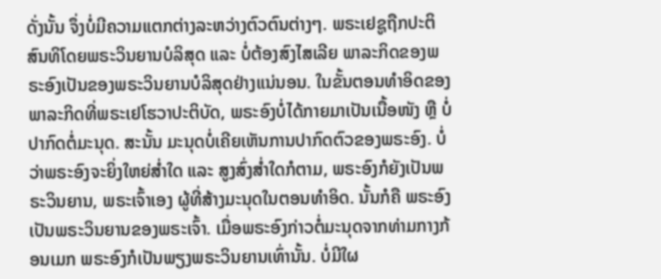ດັ່ງນັ້ນ ຈຶ່ງບໍ່ມີຄວາມແຕກຕ່າງລະຫວ່າງຕົວຕົນຕ່າງໆ. ພຣະເຢຊູຖືກປະຕິສົນທິໂດຍພຣະວິນຍານບໍລິສຸດ ແລະ ບໍ່ຕ້ອງສົງໄສເລີຍ ພາລະກິດຂອງພຣະອົງເປັນຂອງພຣະວິນຍານບໍລິສຸດຢ່າງແນ່ນອນ. ໃນຂັ້ນຕອນທຳອິດຂອງພາລະກິດທີ່ພຣະເຢໂຮວາປະຕິບັດ, ພຣະອົງບໍ່ໄດ້ກາຍມາເປັນເນື້ອໜັງ ຫຼື ບໍ່ປາກົດຕໍ່ມະນຸດ. ສະນັ້ນ ມະນຸດບໍ່ເຄີຍເຫັນການປາກົດຕົວຂອງພຣະອົງ. ບໍ່ວ່າພຣະອົງຈະຍິ່ງໃຫຍ່ສໍ່າໃດ ແລະ ສູງສົ່ງສໍ່າໃດກໍຕາມ, ພຣະອົງກໍຍັງເປັນພຣະວິນຍານ, ພຣະເຈົ້າເອງ ຜູ້ທີ່ສ້າງມະນຸດໃນຕອນທຳອິດ. ນັ້ນກໍຄື ພຣະອົງເປັນພຣະວິນຍານຂອງພຣະເຈົ້າ. ເມື່ອພຣະອົງກ່າວຕໍ່ມະນຸດຈາກທ່າມກາງກ້ອນເມກ ພຣະອົງກໍເປັນພຽງພຣະວິນຍານເທົ່ານັ້ນ. ບໍ່ມີໃຜ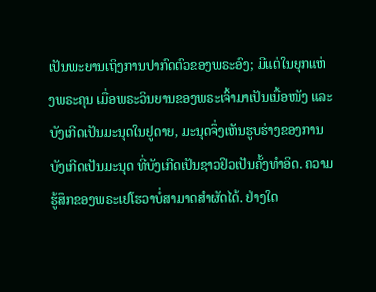ເປັນພະຍານເຖິງການປາກົດຕົວຂອງພຣະອົງ; ມີແຕ່ໃນຍຸກແຫ່ງພຣະຄຸນ ເມື່ອພຣະວິນຍານຂອງພຣະເຈົ້າມາເປັນເນື້ອໜັງ ແລະ ບັງເກີດເປັນມະນຸດໃນຢູດາຍ, ມະນຸດຈຶ່ງເຫັນຮູບຮ່າງຂອງການບັງເກີດເປັນມະນຸດ ທີ່ບັງເກີດເປັນຊາວຢິວເປັນຄັ້ງທໍາອິດ. ຄວາມຮູ້ສຶກຂອງພຣະເຢໂຮວາບໍ່ສາມາດສຳຜັດໄດ້. ຢ່າງໃດ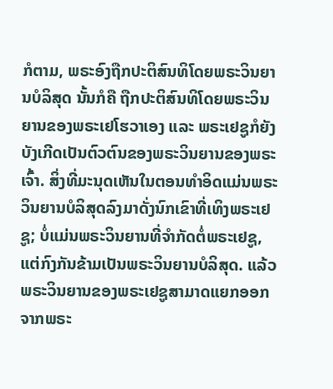ກໍຕາມ, ພຣະອົງຖືກປະຕິສົນທິໂດຍພຣະວິນຍານບໍລິສຸດ ນັ້ນກໍຄື ຖືກປະຕິສົນທິໂດຍພຣະວິນຍານຂອງພຣະເຢໂຮວາເອງ ແລະ ພຣະເຢຊູກໍຍັງບັງເກີດເປັນຕົວຕົນຂອງພຣະວິນຍານຂອງພຣະເຈົ້າ. ສິ່ງທີ່ມະນຸດເຫັນໃນຕອນທຳອິດແມ່ນພຣະວິນຍານບໍລິສຸດລົງມາດັ່ງນົກເຂົາທີ່ເທິງພຣະເຢຊູ; ບໍ່ແມ່ນພຣະວິນຍານທີ່ຈຳກັດຕໍ່ພຣະເຢຊູ, ແຕ່ກົງກັນຂ້າມເປັນພຣະວິນຍານບໍລິສຸດ. ແລ້ວພຣະວິນຍານຂອງພຣະເຢຊູສາມາດແຍກອອກຈາກພຣະ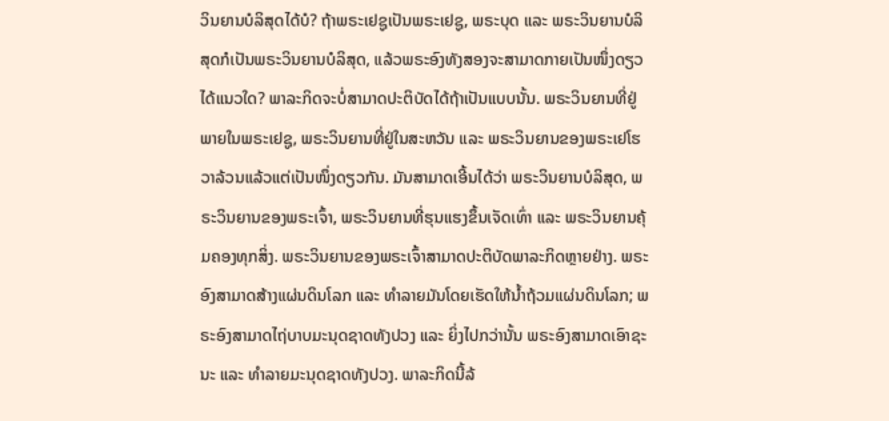ວິນຍານບໍລິສຸດໄດ້ບໍ? ຖ້າພຣະເຢຊູເປັນພຣະເຢຊູ, ພຣະບຸດ ແລະ ພຣະວິນຍານບໍລິສຸດກໍເປັນພຣະວິນຍານບໍລິສຸດ, ແລ້ວພຣະອົງທັງສອງຈະສາມາດກາຍເປັນໜຶ່ງດຽວໄດ້ແນວໃດ? ພາລະກິດຈະບໍ່ສາມາດປະຕິບັດໄດ້ຖ້າເປັນແບບນັ້ນ. ພຣະວິນຍານທີ່ຢູ່ພາຍໃນພຣະເຢຊູ, ພຣະວິນຍານທີ່ຢູ່ໃນສະຫວັນ ແລະ ພຣະວິນຍານຂອງພຣະເຢໂຮວາລ້ວນແລ້ວແຕ່ເປັນໜຶ່ງດຽວກັນ. ມັນສາມາດເອີ້ນໄດ້ວ່າ ພຣະວິນຍານບໍລິສຸດ, ພຣະວິນຍານຂອງພຣະເຈົ້າ, ພຣະວິນຍານທີ່ຮຸນແຮງຂຶ້ນເຈັດເທົ່າ ແລະ ພຣະວິນຍານຄຸ້ມຄອງທຸກສິ່ງ. ພຣະວິນຍານຂອງພຣະເຈົ້າສາມາດປະຕິບັດພາລະກິດຫຼາຍຢ່າງ. ພຣະອົງສາມາດສ້າງແຜ່ນດິນໂລກ ແລະ ທຳລາຍມັນໂດຍເຮັດໃຫ້ນໍ້າຖ້ວມແຜ່ນດິນໂລກ; ພຣະອົງສາມາດໄຖ່ບາບມະນຸດຊາດທັງປວງ ແລະ ຍິ່ງໄປກວ່ານັ້ນ ພຣະອົງສາມາດເອົາຊະນະ ແລະ ທຳລາຍມະນຸດຊາດທັງປວງ. ພາລະກິດນີ້ລ້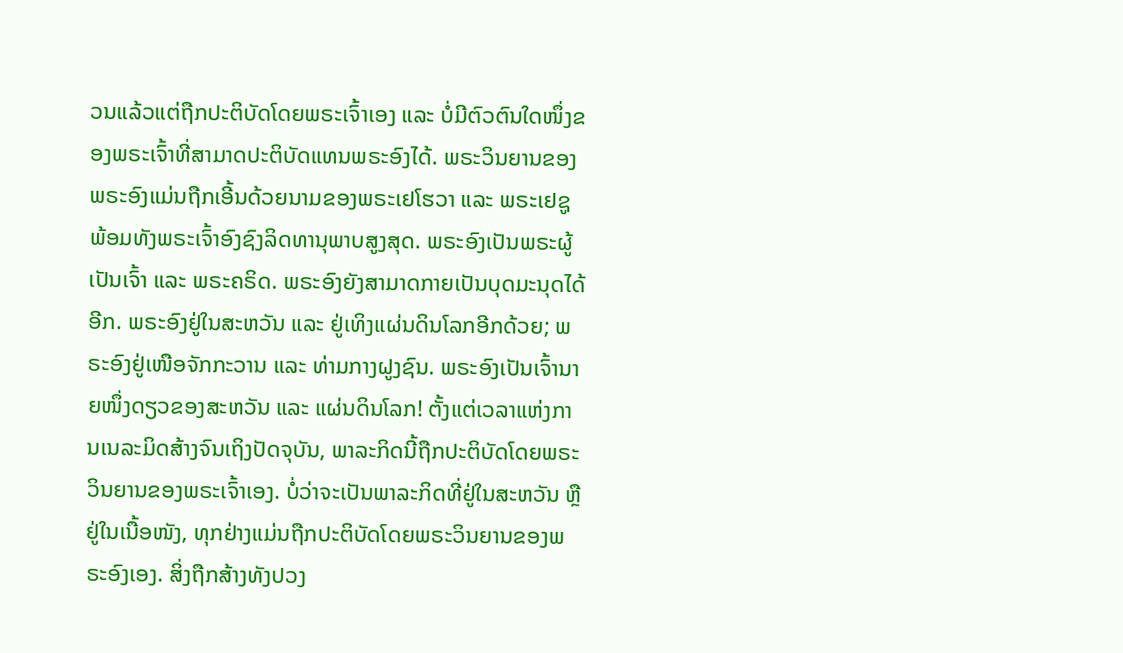ວນແລ້ວແຕ່ຖືກປະຕິບັດໂດຍພຣະເຈົ້າເອງ ແລະ ບໍ່ມີຕົວຕົນໃດໜຶ່ງຂອງພຣະເຈົ້າທີ່ສາມາດປະຕິບັດແທນພຣະອົງໄດ້. ພຣະວິນຍານຂອງພຣະອົງແມ່ນຖືກເອີ້ນດ້ວຍນາມຂອງພຣະເຢໂຮວາ ແລະ ພຣະເຢຊູ ພ້ອມທັງພຣະເຈົ້າອົງຊົງລິດທານຸພາບສູງສຸດ. ພຣະອົງເປັນພຣະຜູ້ເປັນເຈົ້າ ແລະ ພຣະຄຣິດ. ພຣະອົງຍັງສາມາດກາຍເປັນບຸດມະນຸດໄດ້ອີກ. ພຣະອົງຢູ່ໃນສະຫວັນ ແລະ ຢູ່ເທິງແຜ່ນດິນໂລກອີກດ້ວຍ; ພຣະອົງຢູ່ເໜືອຈັກກະວານ ແລະ ທ່າມກາງຝູງຊົນ. ພຣະອົງເປັນເຈົ້ານາຍໜຶ່ງດຽວຂອງສະຫວັນ ແລະ ແຜ່ນດິນໂລກ! ຕັ້ງແຕ່ເວລາແຫ່ງການເນລະມິດສ້າງຈົນເຖິງປັດຈຸບັນ, ພາລະກິດນີ້ຖືກປະຕິບັດໂດຍພຣະວິນຍານຂອງພຣະເຈົ້າເອງ. ບໍ່ວ່າຈະເປັນພາລະກິດທີ່ຢູ່ໃນສະຫວັນ ຫຼື ຢູ່ໃນເນື້ອໜັງ, ທຸກຢ່າງແມ່ນຖືກປະຕິບັດໂດຍພຣະວິນຍານຂອງພຣະອົງເອງ. ສິ່ງຖືກສ້າງທັງປວງ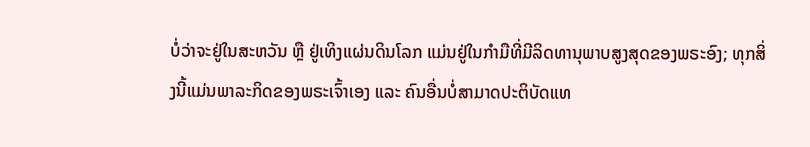ບໍ່ວ່າຈະຢູ່ໃນສະຫວັນ ຫຼື ຢູ່ເທິງແຜ່ນດິນໂລກ ແມ່ນຢູ່ໃນກໍາມືທີ່ມີລິດທານຸພາບສູງສຸດຂອງພຣະອົງ; ທຸກສິ່ງນີ້ແມ່ນພາລະກິດຂອງພຣະເຈົ້າເອງ ແລະ ຄົນອື່ນບໍ່ສາມາດປະຕິບັດແທ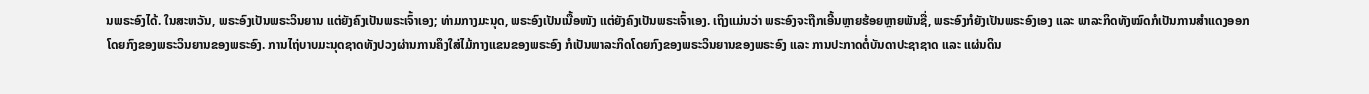ນພຣະອົງໄດ້. ໃນສະຫວັນ, ພຣະອົງເປັນພຣະວິນຍານ ແຕ່ຍັງຄົງເປັນພຣະເຈົ້າເອງ; ທ່າມກາງມະນຸດ, ພຣະອົງເປັນເນື້ອໜັງ ແຕ່ຍັງຄົງເປັນພຣະເຈົ້າເອງ. ເຖິງແມ່ນວ່າ ພຣະອົງຈະຖືກເອີ້ນຫຼາຍຮ້ອຍຫຼາຍພັນຊື່, ພຣະອົງກໍຍັງເປັນພຣະອົງເອງ ແລະ ພາລະກິດທັງໝົດກໍເປັນການສຳແດງອອກໂດຍກົງຂອງພຣະວິນຍານຂອງພຣະອົງ. ການໄຖ່ບາບມະນຸດຊາດທັງປວງຜ່ານການຄຶງໃສ່ໄມ້ກາງແຂນຂອງພຣະອົງ ກໍເປັນພາລະກິດໂດຍກົງຂອງພຣະວິນຍານຂອງພຣະອົງ ແລະ ການປະກາດຕໍ່ບັນດາປະຊາຊາດ ແລະ ແຜ່ນດິນ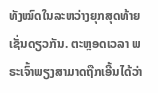ທັງໝົດໃນລະຫວ່າງຍຸກສຸດທ້າຍເຊັ່ນດຽວກັນ. ຕະຫຼອດເວລາ ພຣະເຈົ້າພຽງສາມາດຖືກເອີ້ນໄດ້ວ່າ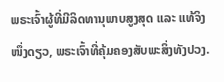ພຣະເຈົ້າຜູ້ທີ່ມີລິດທານຸພາບສູງສຸດ ແລະ ແທ້ຈິງໜຶ່ງດຽວ, ພຣະເຈົ້າທີ່ຄຸ້ມຄອງສັບພະສິ່ງທັງປວງ.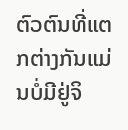ຕົວຕົນທີ່ແຕກຕ່າງກັນແມ່ນບໍ່ມີຢູ່ຈິ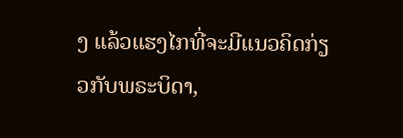ງ ແລ້ວແຮງໄກທີ່ຈະມີແນວຄິດກ່ຽວກັບພຣະບິດາ,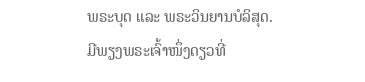ພຣະບຸດ ແລະ ພຣະວິນຍານບໍລິສຸດ. ມີພຽງພຣະເຈົ້າໜຶ່ງດຽວທີ່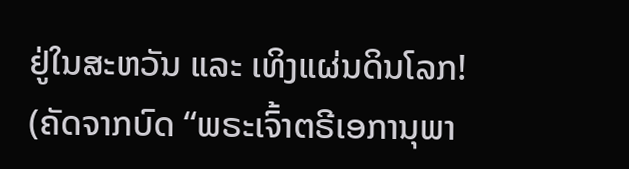ຢູ່ໃນສະຫວັນ ແລະ ເທິງແຜ່ນດິນໂລກ!
(ຄັດຈາກບົດ “ພຣະເຈົ້າຕຣີເອການຸພາ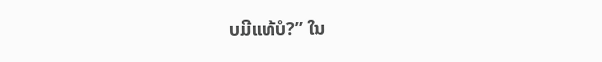ບມີແທ້ບໍ?” ໃນ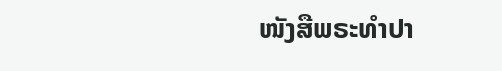ໜັງສືພຣະທໍາປາ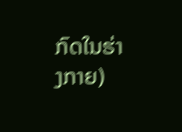ກົດໃນຮ່າງກາຍ)